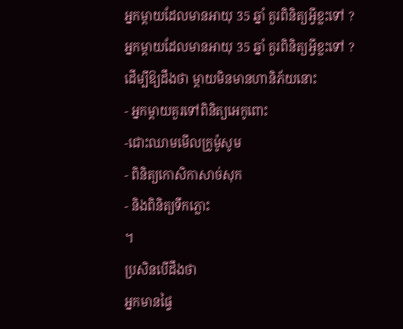អ្នកម្តាយដែលមានអាយុ 35 ឆ្នាំ គួរពិនិត្យអ្វីខ្លះទៅ ?
អ្នកម្តាយដែលមានអាយុ 35 ឆ្នាំ គួរពិនិត្យអ្វីខ្លះទៅ ?
ដើម្បីឱ្យដឹងថា ម្តាយមិនមានហានិភ័យនោះ
- អ្នកម្តាយគួរទៅពិនិត្យអេកូពោះ
-ជោះឈាមមើលក្រូម៉ូសូម
- ពិនិត្យកោសិកាសាច់សុក
- និងពិនិត្យទឹកភ្លោះ
។
ប្រសិនបើដឹងថា
អ្នកមានផ្ទៃ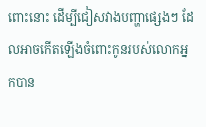ពោះនោះ ដើម្បីជៀសវាងបញ្ហាផ្សេងៗ ដែលអាចកើតឡើងចំពោះកូនរបស់លោកអ្នកបាន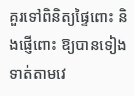គួរទៅពិនិត្យផ្ទៃពោះ និងផ្ញើពោះ ឱ្យបានទៀងទាត់តាមវេ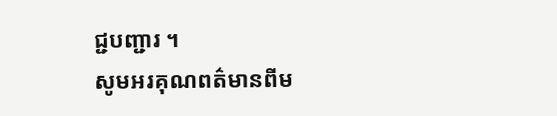ជ្ជបញ្ជារ ។
សូមអរគុណពត៌មានពីម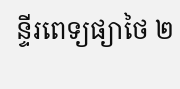ន្ទីរពេទ្យផ្យាថៃ ២